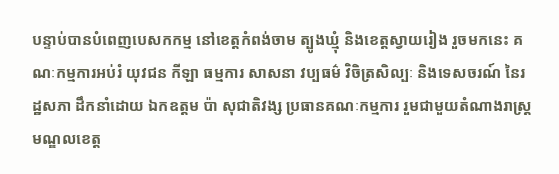បន្ទាប់បានបំពេញបេសកកម្ម នៅខេត្តកំពង់ចាម ត្បូងឃ្មុំ និងខេត្តស្វាយរៀង រួចមកនេះ គណៈកម្មការអប់រំ យុវជន កីឡា ធម្មការ សាសនា វប្បធម៌ វិចិត្រសិល្បៈ និងទេសចរណ៍ នៃរដ្ឋសភា ដឹកនាំដោយ ឯកឧត្តម ប៉ា សុជាតិវង្ស ប្រធានគណៈកម្មការ រួមជាមួយតំណាងរាស្ត្រមណ្ឌលខេត្ត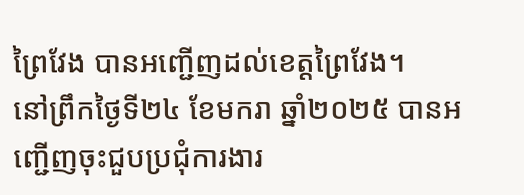ព្រៃវែង បានអញ្ជើញដល់ខេត្តព្រៃវែង។
នៅព្រឹកថ្ងៃទី២៤ ខែមករា ឆ្នាំ២០២៥ បានអញ្ជើញចុះជួបប្រជុំការងារ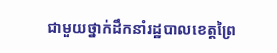ជាមួយថ្នាក់ដឹកនាំរដ្ឋបាលខេត្តព្រៃ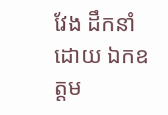វែង ដឹកនាំដោយ ឯកឧត្តម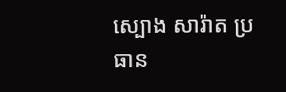ស្បោង សារ៉ាត ប្រធាន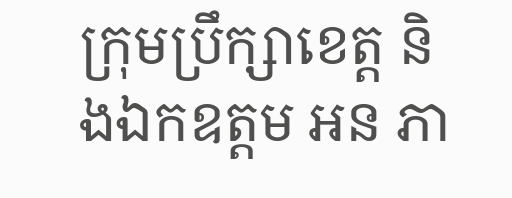ក្រុមប្រឹក្សាខេត្ត និងឯកឧត្តម អន ភា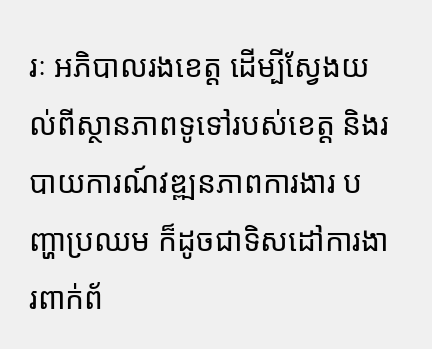រៈ អភិបាលរងខេត្ដ ដើម្បីស្វែងយល់ពីស្ថានភាពទូទៅរបស់ខេត្ត និងរបាយការណ៍វឌ្ឍនភាពការងារ បញ្ហាប្រឈម ក៏ដូចជាទិសដៅការងារពាក់ព័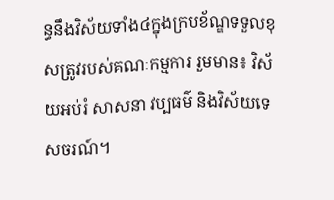ន្ធនឹងវិស័យទាំង៤ក្នុងក្របខ័ណ្ឌទទួលខុសត្រូវរបស់គណៈកម្មការ រួមមាន៖ វិស័យអប់រំ សាសនា វប្បធម៌ និងវិស័យទេសចរណ៍។